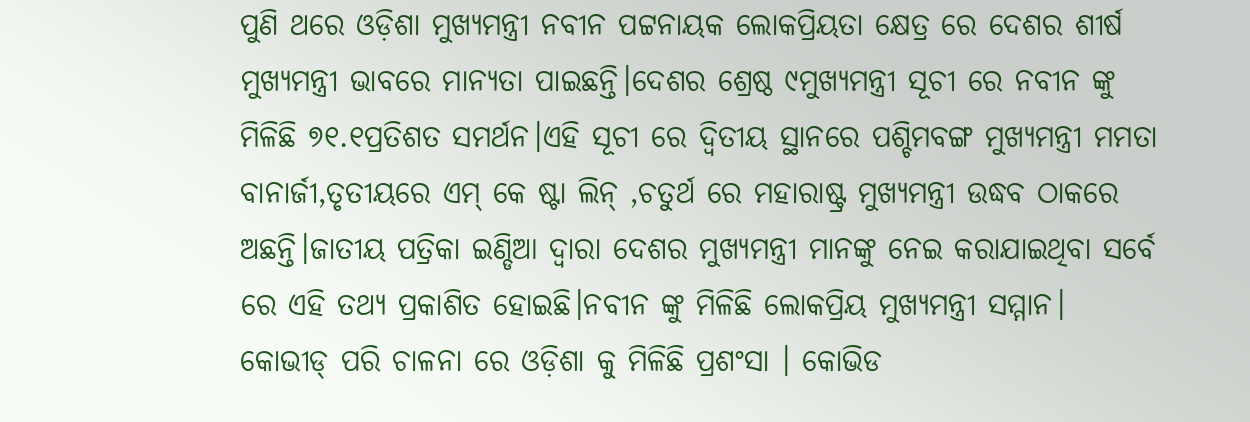ପୁଣି ଥରେ ଓଡ଼ିଶା ମୁଖ୍ୟମନ୍ତ୍ରୀ ନବୀନ ପଟ୍ଟନାୟକ ଲୋକପ୍ରିୟତା କ୍ଷେତ୍ର ରେ ଦେଶର ଶୀର୍ଷ ମୁଖ୍ୟମନ୍ତ୍ରୀ ଭାବରେ ମାନ୍ୟତା ପାଇଛନ୍ତି।ଦେଶର ଶ୍ରେଷ୍ଠ ୯ମୁଖ୍ୟମନ୍ତ୍ରୀ ସୂଚୀ ରେ ନବୀନ ଙ୍କୁ ମିଳିଛି ୭୧.୧ପ୍ରତିଶତ ସମର୍ଥନ।ଏହି ସୂଚୀ ରେ ଦ୍ଵିତୀୟ ସ୍ଥାନରେ ପଶ୍ଚିମବଙ୍ଗ ମୁଖ୍ୟମନ୍ତ୍ରୀ ମମତା ବାନାର୍ଜୀ,ତୃତୀୟରେ ଏମ୍ କେ ଷ୍ଟା ଲିନ୍ ,ଚତୁର୍ଥ ରେ ମହାରାଷ୍ଟ୍ର ମୁଖ୍ୟମନ୍ତ୍ରୀ ଉଦ୍ଧବ ଠାକରେ ଅଛନ୍ତି।ଜାତୀୟ ପତ୍ରିକା ଇଣ୍ଡିଆ ଦ୍ଵାରା ଦେଶର ମୁଖ୍ୟମନ୍ତ୍ରୀ ମାନଙ୍କୁ ନେଇ କରାଯାଇଥିବା ସର୍ବେ ରେ ଏହି ତଥ୍ୟ ପ୍ରକାଶିତ ହୋଇଛି।ନବୀନ ଙ୍କୁ ମିଳିଛି ଲୋକପ୍ରିୟ ମୁଖ୍ୟମନ୍ତ୍ରୀ ସମ୍ମାନ। କୋଭୀଡ୍ ପରି ଚାଳନା ରେ ଓଡ଼ିଶା କୁ ମିଳିଛି ପ୍ରଶଂସା । କୋଭିଡ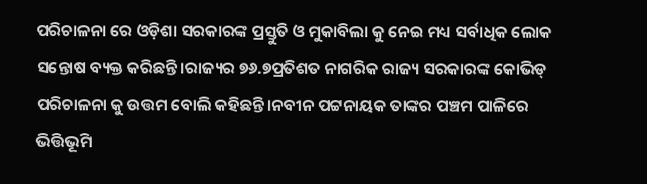ପରିଚାଳନା ରେ ଓଡ଼ିଶା ସରକାରଙ୍କ ପ୍ରସ୍ତୁତି ଓ ମୁକାବିଲା କୁ ନେଇ ମଧ୍ୟ ସର୍ବାଧିକ ଲୋକ ସନ୍ତୋଷ ବ୍ୟକ୍ତ କରିଛନ୍ତି।ରାଜ୍ୟର ୭୬.୭ପ୍ରତିଶତ ନାଗରିକ ରାଜ୍ୟ ସରକାରଙ୍କ କୋଭିଡ୍ ପରିଚାଳନା କୁ ଉତ୍ତମ ବୋଲି କହିଛନ୍ତି।ନବୀନ ପଟ୍ଟନାୟକ ତାଙ୍କର ପଞ୍ଚମ ପାଳିରେ ଭିତ୍ତିଭୂମି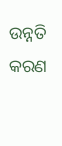ଉନ୍ନତି କରଣ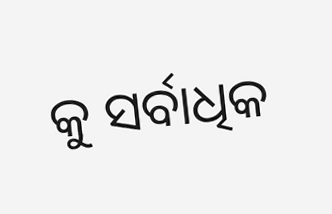କୁ ସର୍ବାଧିକ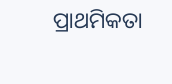ପ୍ରାଥମିକତା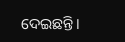ଦେଇଛନ୍ତି।